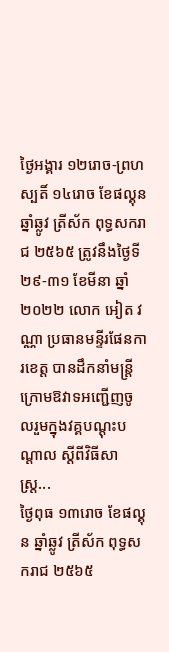ថ្ងៃអង្គារ ១២រោច-ព្រហស្បតិ៍ ១៤រោច ខែផល្គុន ឆ្នាំឆ្លូវ ត្រីស័ក ពុទ្ធសករាជ ២៥៦៥ ត្រូវនឹងថ្ងៃទី ២៩-៣១ ខែមីនា ឆ្នាំ២០២២ លោក អៀត វណ្ណា ប្រធានមន្ទីរផែនការខេត្ត បានដឹកនាំមន្ត្រីក្រោមឱវាទអញ្ជេីញចូលរួមក្នុងវគ្គបណ្តុះបណ្តាល ស្តីពីវិធីសាស្ត្រ...
ថ្ងៃពុធ ១៣រោច ខែផល្គុន ឆ្នាំឆ្លូវ ត្រីស័ក ពុទ្ធសករាជ ២៥៦៥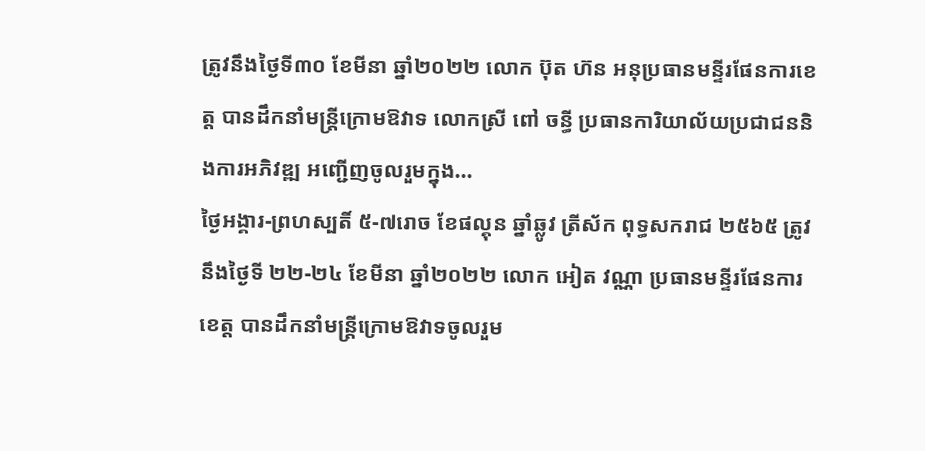ត្រូវនឹងថ្ងៃទី៣០ ខែមីនា ឆ្នាំ២០២២ លោក ប៊ុត ហ៊ន អនុប្រធានមន្ទីរផែនការខេត្ត បានដឹកនាំមន្ត្រីក្រោមឱវាទ លោកស្រី ពៅ ចន្ធី ប្រធានការិយាល័យប្រជាជននិងការអភិវឌ្ឍ អញ្ជេីញចូលរួមក្នុង...
ថ្ងៃអង្គារ-ព្រហស្បតិ៍ ៥-៧រោច ខែផល្គុន ឆ្នាំឆ្លូវ ត្រីស័ក ពុទ្ធសករាជ ២៥៦៥ ត្រូវនឹងថ្ងៃទី ២២-២៤ ខែមីនា ឆ្នាំ២០២២ លោក អៀត វណ្ណា ប្រធានមន្ទីរផែនការខេត្ត បានដឹកនាំមន្ត្រីក្រោមឱវាទចូលរួម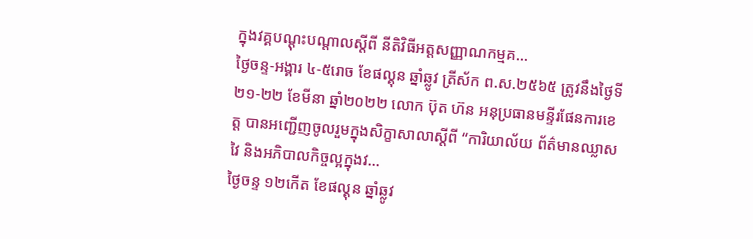ក្នុងវគ្គបណ្តុះបណ្តាលស្តីពី នីតិវិធីអត្តសញ្ញាណកម្មគ...
ថ្ងៃចន្ទ-អង្គារ ៤-៥រោច ខែផល្គុន ឆ្នាំឆ្លូវ ត្រីស័ក ព.ស.២៥៦៥ ត្រូវនឹងថ្ងៃទី ២១-២២ ខែមីនា ឆ្នាំ២០២២ លោក ប៊ុត ហ៊ន អនុប្រធានមន្ទីរផែនការខេត្ត បានអញ្ជេីញចូលរួមក្នុងសិក្ខាសាលាស្តីពី “ការិយាល័យ ព័ត៌មានឈ្លាសវៃ និងអភិបាលកិច្ចល្អក្នុងវ...
ថ្ងៃចន្ទ ១២កេីត ខែផល្គុន ឆ្នាំឆ្លូវ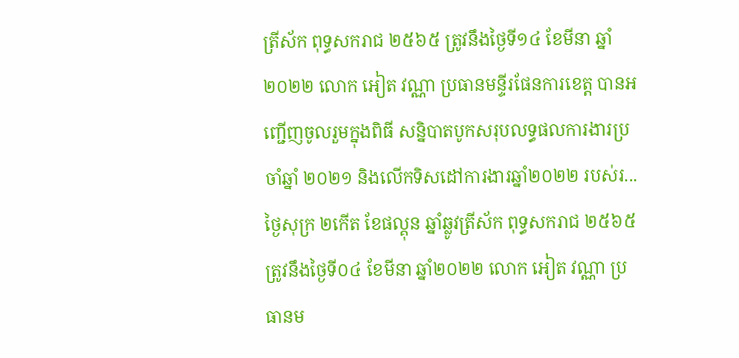ត្រីស័ក ពុទ្ធសករាជ ២៥៦៥ ត្រូវនឹងថ្ងៃទី១៤ ខែមីនា ឆ្នាំ២០២២ លោក អៀត វណ្ណា ប្រធានមន្ទីរផែនការខេត្ត បានអញ្ជេីញចូលរួមក្នុងពិធី សន្និបាតបូកសរុបលទ្ធផលការងារប្រចាំឆ្នាំ ២០២១ និងលើកទិសដៅការងារឆ្នាំ២០២២ របស់រ...
ថ្ងៃសុក្រ ២កេីត ខែផល្គុន ឆ្នាំឆ្លូវត្រីស័ក ពុទ្ធសករាជ ២៥៦៥ ត្រូវនឹងថ្ងៃទី០៤ ខែមីនា ឆ្នាំ២០២២ លោក អៀត វណ្ណា ប្រធានម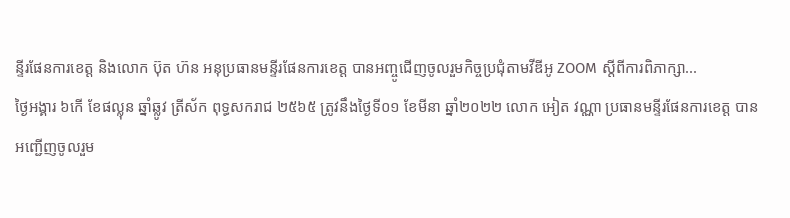ន្ទីរផែនការខេត្ត និងលោក ប៊ុត ហ៊ន អនុប្រធានមន្ទីរផែនការខេត្ត បានអញ្ចូជេីញចូលរួមកិច្ចប្រជុំតាមវីឌីអូ ZOOM ស្តីពីការពិភាក្សា...
ថ្ងៃអង្គារ ៦កេី ខែផល្លុន ឆ្នាំឆ្លូវ ត្រីស័ក ពុទ្ធសករាជ ២៥៦៥ ត្រូវនឹងថ្ងៃទី០១ ខែមីនា ឆ្នាំ២០២២ លោក អៀត វណ្ណា ប្រធានមន្ទីរផែនការខេត្ត បានអញ្ជេីញចូលរួម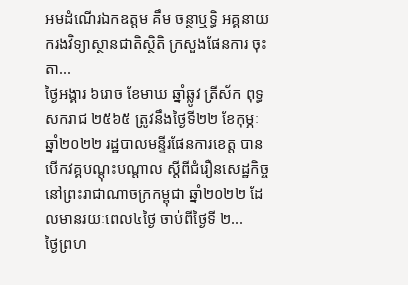អមដំណេីរឯកឧត្តម គឹម ចន្ថាឬទ្ធិ អគ្គនាយករងវិទ្យាស្ថានជាតិស្ថិតិ ក្រសួងផែនការ ចុះតា...
ថ្ងៃអង្គារ ៦រោច ខែមាឃ ឆ្នាំឆ្លូវ ត្រីស័ក ពុទ្ធសករាជ ២៥៦៥ ត្រូវនឹងថ្ងៃទី២២ ខែកុម្ភៈ ឆ្នាំ២០២២ រដ្ឋបាលមន្ទីរផែនការខេត្ត បានបេីកវគ្គបណ្តុះបណ្តាល ស្តីពីជំរឿនសេដ្ឋកិច្ច នៅព្រះរាជាណាចក្រកម្ពុជា ឆ្នាំ២០២២ ដែលមានរយៈពេល៤ថ្ងៃ ចាប់ពីថ្ងៃទី ២...
ថ្ងៃព្រហ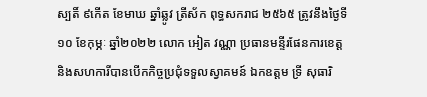ស្បតិ៍ ៩កេីត ខែមាឃ ឆ្នាំឆ្លូវ ត្រីស័ក ពុទ្ធសករាជ ២៥៦៥ ត្រូវនឹងថ្ងៃទី១០ ខែកុម្ភៈ ឆ្នាំ២០២២ លោក អៀត វណ្ណា ប្រធានមន្ទីរផែនការខេត្ត និងសហការីបានបេីកកិច្ចប្រជុំទទួលស្វាគមន៍ ឯកឧត្តម ទ្រី សុធារិ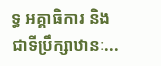ទ្ធ អគ្គាធិការ និងជាទីប្រឹក្សាឋានៈ...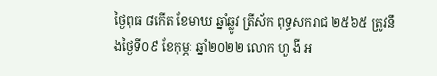ថ្ងៃពុធ ៨កេីត ខែមាឃ ឆ្នាំឆ្លូវ ត្រីស័ក ពុទ្ធសករាជ ២៥៦៥ ត្រូវនឹងថ្ងៃទី០៩ ខែកុម្ភៈ ឆ្នាំ២០២២ លោក ហួ ងី អ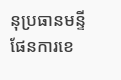នុប្រធានមន្ទីផែនការខេ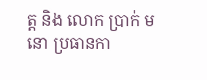ត្ត និង លោក ប្រាក់ មនោ ប្រធានកា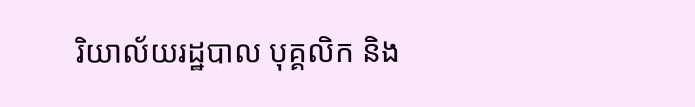រិយាល័យរដ្ឋបាល បុគ្គលិក និង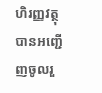ហិរញ្ញវត្ថុ បានអញ្ជេីញចូលរួ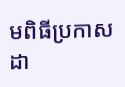មពិធីប្រកាសដា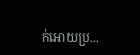ក់អោយប្រ...